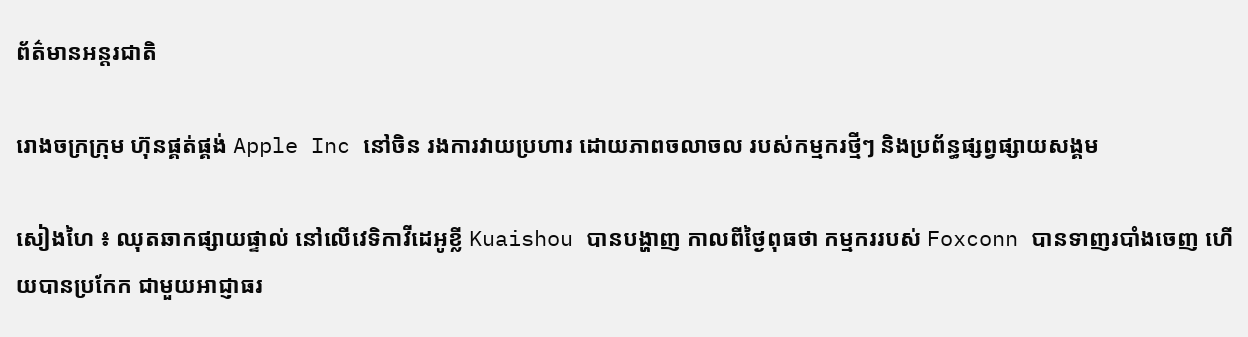ព័ត៌មានអន្តរជាតិ

រោងចក្រក្រុម ហ៊ុនផ្គត់ផ្គង់ Apple Inc នៅចិន រងការវាយប្រហារ ដោយភាពចលាចល របស់កម្មករថ្មីៗ និងប្រព័ន្ធផ្សព្វផ្សាយសង្គម

សៀងហៃ ៖ ឈុតឆាកផ្សាយផ្ទាល់ នៅលើវេទិកាវីដេអូខ្លី Kuaishou បានបង្ហាញ កាលពីថ្ងៃពុធថា កម្មកររបស់ Foxconn បានទាញរបាំងចេញ ហើយបានប្រកែក ជាមួយអាជ្ញាធរ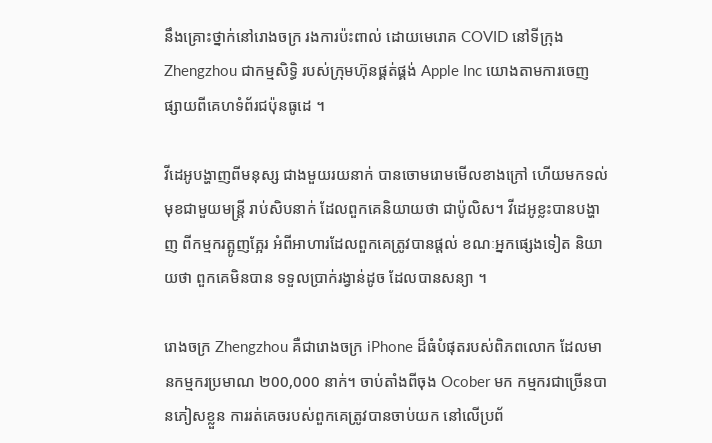នឹងគ្រោះថ្នាក់នៅរោងចក្រ រងការប៉ះពាល់ ដោយមេរោគ COVID នៅទីក្រុង Zhengzhou ជាកម្មសិទ្ធិ របស់ក្រុមហ៊ុនផ្គត់ផ្គង់ Apple Inc យោងតាមការចេញ ផ្សាយពីគេហទំព័រជប៉ុនធូដេ ។

វីដេអូបង្ហាញពីមនុស្ស ជាងមួយរយនាក់ បានចោមរោមមើលខាងក្រៅ ហើយមកទល់មុខជាមួយមន្ត្រី រាប់សិបនាក់ ដែលពួកគេនិយាយថា ជាប៉ូលិស។ វីដេអូខ្លះបានបង្ហាញ ពីកម្មករត្អូញត្អែរ អំពីអាហារដែលពួកគេត្រូវបានផ្តល់ ខណៈអ្នកផ្សេងទៀត និយាយថា ពួកគេមិនបាន ទទួលប្រាក់រង្វាន់ដូច ដែលបានសន្យា ។

រោងចក្រ Zhengzhou គឺជារោងចក្រ iPhone ដ៏ធំបំផុតរបស់ពិភពលោក ដែលមានកម្មករប្រមាណ ២00,000 នាក់។ ចាប់តាំងពីចុង Ocober មក កម្មករជាច្រើនបានភៀសខ្លួន ការរត់គេចរបស់ពួកគេត្រូវបានចាប់យក នៅលើប្រព័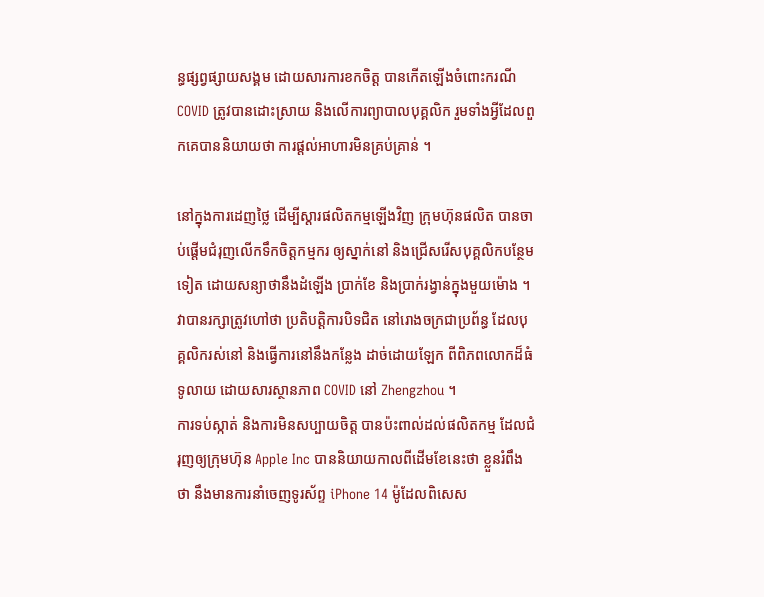ន្ធផ្សព្វផ្សាយសង្គម ដោយសារការខកចិត្ត បានកើតឡើងចំពោះករណី COVID ត្រូវបានដោះស្រាយ និងលើការព្យាបាលបុគ្គលិក រួមទាំងអ្វីដែលពួកគេបាននិយាយថា ការផ្តល់អាហារមិនគ្រប់គ្រាន់ ។

នៅក្នុងការដេញថ្លៃ ដើម្បីស្តារផលិតកម្មឡើងវិញ ក្រុមហ៊ុនផលិត បានចាប់ផ្តើមជំរុញលើកទឹកចិត្តកម្មករ ឲ្យស្នាក់នៅ និងជ្រើសរើសបុគ្គលិកបន្ថែមទៀត ដោយសន្យាថានឹងដំឡើង ប្រាក់ខែ និងប្រាក់រង្វាន់ក្នុងមួយម៉ោង ។ វាបានរក្សាត្រូវហៅថា ប្រតិបត្តិការបិទជិត នៅរោងចក្រជាប្រព័ន្ធ ដែលបុគ្គលិករស់នៅ និងធ្វើការនៅនឹងកន្លែង ដាច់ដោយឡែក ពីពិភពលោកដ៏ធំទូលាយ ដោយសារស្ថានភាព COVID នៅ Zhengzhou ។
ការទប់ស្កាត់ និងការមិនសប្បាយចិត្ត បានប៉ះពាល់ដល់ផលិតកម្ម ដែលជំរុញឲ្យក្រុមហ៊ុន Apple Inc បាននិយាយកាលពីដើមខែនេះថា ខ្លួនរំពឹងថា នឹងមានការនាំចេញទូរស័ព្ទ iPhone 14 ម៉ូដែលពិសេស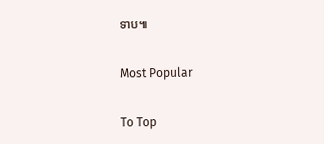ទាប៕

Most Popular

To Top